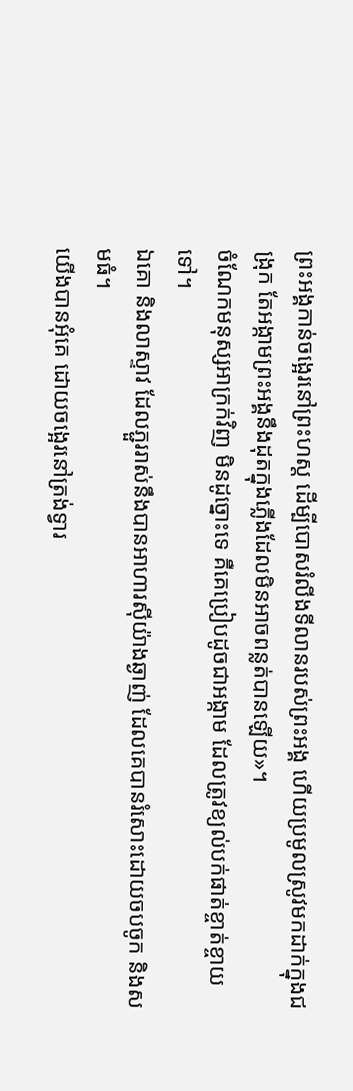ព្រះអង្គកាន់ចង្អេរនៅព្រះហស្ត ដើម្បីបោសរំលីងទីលានរបស់ព្រះអង្គ ហើយប្រមូលស្រូវមកដាក់ក្នុងជង្រុក តែអង្កាមព្រះអង្គនឹងដុតក្នុងភ្លើងដែលមិនអាចពន្លត់បានឡើយ»។
ចំណែកមនុស្សអាក្រក់វិញ មិនដូច្នោះទេ គឺគេប្រៀបដូចជាអង្កាម ដែលត្រូវខ្យល់បក់ផាត់ខ្ចាត់ខ្ចាយទៅ។
ឯគោ និងលាស្ទាវ ដែលភ្ជួររាស់នឹងបានអាហារស៊ីយ៉ាងឆ្ងាញ់ ដែលគេបានរំសោះដោយចបចូក និងសមធំ។
យើងបានអុំគេ ដោយចង្អេរនៅត្រង់ទ្វារ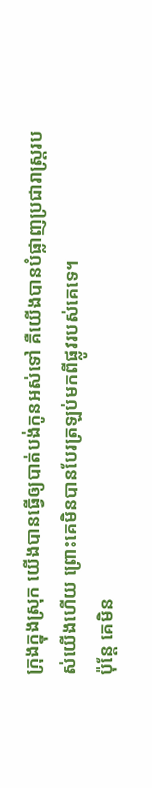ក្រុងក្នុងស្រុក យើងបានធ្វើឲ្យបាត់បង់កូនអស់ទៅ គឺយើងបានបំផ្លាញប្រជារាស្ត្ររបស់យើងហើយ ព្រោះគេមិនបានបែរត្រឡប់មកពីផ្លូវរបស់គេទេ។
ប៉ុន្តែ គេមិន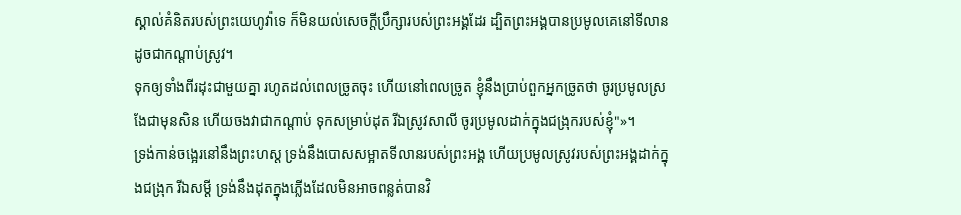ស្គាល់គំនិតរបស់ព្រះយេហូវ៉ាទេ ក៏មិនយល់សេចក្ដីប្រឹក្សារបស់ព្រះអង្គដែរ ដ្បិតព្រះអង្គបានប្រមូលគេនៅទីលានដូចជាកណ្ដាប់ស្រូវ។
ទុកឲ្យទាំងពីរដុះជាមួយគ្នា រហូតដល់ពេលច្រូតចុះ ហើយនៅពេលច្រូត ខ្ញុំនឹងប្រាប់ពួកអ្នកច្រូតថា ចូរប្រមូលស្រងែជាមុនសិន ហើយចងវាជាកណ្តាប់ ទុកសម្រាប់ដុត រីឯស្រូវសាលី ចូរប្រមូលដាក់ក្នុងជង្រុករបស់ខ្ញុំ"»។
ទ្រង់កាន់ចង្អេរនៅនឹងព្រះហស្ត ទ្រង់នឹងបោសសម្អាតទីលានរបស់ព្រះអង្គ ហើយប្រមូលស្រូវរបស់ព្រះអង្គដាក់ក្នុងជង្រុក រីឯសម្ដី ទ្រង់នឹងដុតក្នុងភ្លើងដែលមិនអាចពន្លត់បានវិ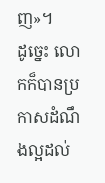ញ»។
ដូច្នេះ លោកក៏បានប្រកាសដំណឹងល្អដល់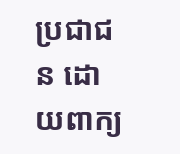ប្រជាជន ដោយពាក្យ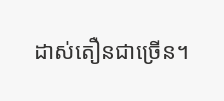ដាស់តឿនជាច្រើន។